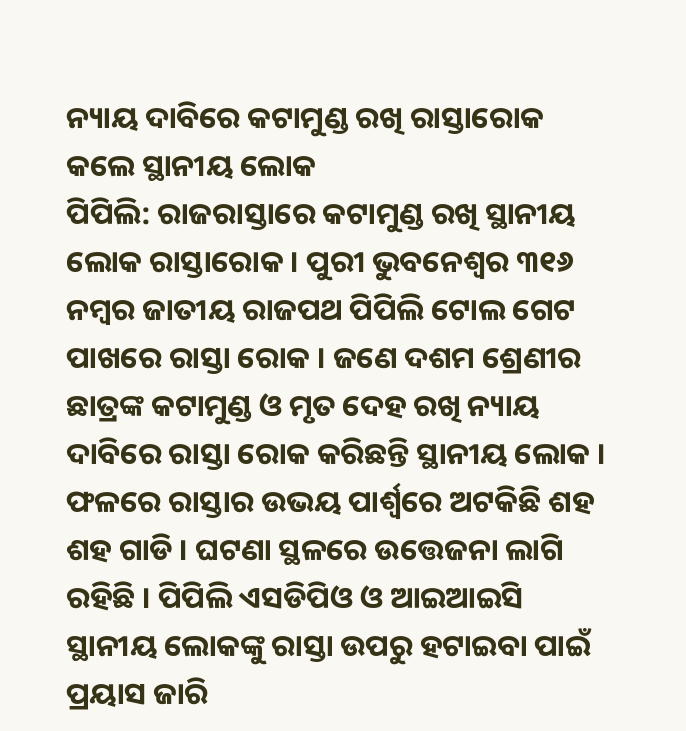ନ୍ୟାୟ ଦାବିରେ କଟାମୁଣ୍ଡ ରଖି ରାସ୍ତାରୋକ କଲେ ସ୍ଥାନୀୟ ଲୋକ
ପିପିଲି: ରାଜରାସ୍ତାରେ କଟାମୁଣ୍ଡ ରଖି ସ୍ଥାନୀୟ ଲୋକ ରାସ୍ତାରୋକ । ପୁରୀ ଭୁବନେଶ୍ୱର ୩୧୬ ନମ୍ବର ଜାତୀୟ ରାଜପଥ ପିପିଲି ଟୋଲ ଗେଟ ପାଖରେ ରାସ୍ତା ରୋକ । ଜଣେ ଦଶମ ଶ୍ରେଣୀର ଛାତ୍ରଙ୍କ କଟାମୁଣ୍ଡ ଓ ମୃତ ଦେହ ରଖି ନ୍ୟାୟ ଦାବିରେ ରାସ୍ତା ରୋକ କରିଛନ୍ତି ସ୍ଥାନୀୟ ଲୋକ । ଫଳରେ ରାସ୍ତାର ଉଭୟ ପାର୍ଶ୍ଵରେ ଅଟକିଛି ଶହ ଶହ ଗାଡି । ଘଟଣା ସ୍ଥଳରେ ଉତ୍ତେଜନା ଲାଗି ରହିଛି । ପିପିଲି ଏସଡିପିଓ ଓ ଆଇଆଇସି ସ୍ଥାନୀୟ ଲୋକଙ୍କୁ ରାସ୍ତା ଉପରୁ ହଟାଇବା ପାଇଁ ପ୍ରୟାସ ଜାରି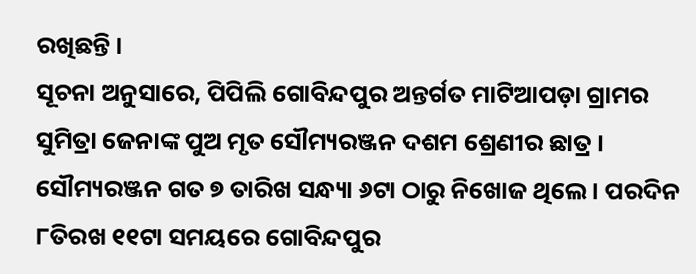ରଖିଛନ୍ତି ।
ସୂଚନା ଅନୁସାରେ, ପିପିଲି ଗୋବିନ୍ଦପୁର ଅନ୍ତର୍ଗତ ମାଟିଆପଡ଼ା ଗ୍ରାମର ସୁମିତ୍ରା ଜେନାଙ୍କ ପୁଅ ମୃତ ସୌମ୍ୟରଞ୍ଜନ ଦଶମ ଶ୍ରେଣୀର ଛାତ୍ର । ସୌମ୍ୟରଞ୍ଜନ ଗତ ୭ ତାରିଖ ସନ୍ଧ୍ୟା ୬ଟା ଠାରୁ ନିଖୋଜ ଥିଲେ । ପରଦିନ ୮ତିରଖ ୧୧ଟା ସମୟରେ ଗୋବିନ୍ଦପୁର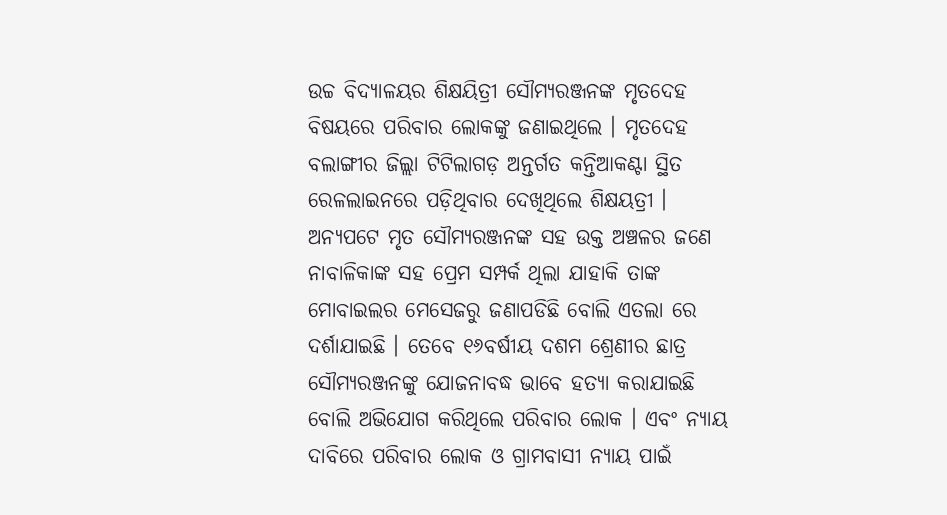ଉଚ୍ଚ ବିଦ୍ୟାଳୟର ଶିକ୍ଷୟିତ୍ରୀ ସୌମ୍ୟରଞ୍ଜନଙ୍କ ମୃତଦେହ ବିଷୟରେ ପରିବାର ଲୋକଙ୍କୁ ଜଣାଇଥିଲେ । ମୃତଦେହ ବଲାଙ୍ଗୀର ଜିଲ୍ଲା ଟିଟିଲାଗଡ଼ ଅନ୍ତର୍ଗତ କନ୍ତିଆକଣ୍ଟା ସ୍ଥିତ ରେଳଲାଇନରେ ପଡ଼ିଥିବାର ଦେଖିଥିଲେ ଶିକ୍ଷୟତ୍ରୀ ।
ଅନ୍ୟପଟେ ମୃତ ସୌମ୍ୟରଞ୍ଜନଙ୍କ ସହ ଉକ୍ତ ଅଞ୍ଚଳର ଜଣେ ନାବାଳିକାଙ୍କ ସହ ପ୍ରେମ ସମ୍ପର୍କ ଥିଲା ଯାହାକି ତାଙ୍କ ମୋବାଇଲର ମେସେଜରୁ ଜଣାପଡିଛି ବୋଲି ଏତଲା ରେ ଦର୍ଶାଯାଇଛି । ତେବେ ୧୬ବର୍ଷୀୟ ଦଶମ ଶ୍ରେଣୀର ଛାତ୍ର ସୌମ୍ୟରଞ୍ଜନଙ୍କୁ ଯୋଜନାବଦ୍ଧ ଭାବେ ହତ୍ୟା କରାଯାଇଛି ବୋଲି ଅଭିଯୋଗ କରିଥିଲେ ପରିବାର ଲୋକ । ଏବଂ ନ୍ୟାୟ ଦାବିରେ ପରିବାର ଲୋକ ଓ ଗ୍ରାମବାସୀ ନ୍ୟାୟ ପାଇଁ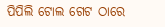ପିପିଲି ଟୋଲ ଗେଟ ଠାରେ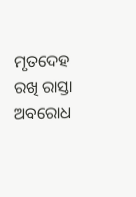ମୃତଦେହ ରଖି ରାସ୍ତା ଅବରୋଧ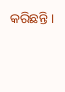କରିଛନ୍ତି ।